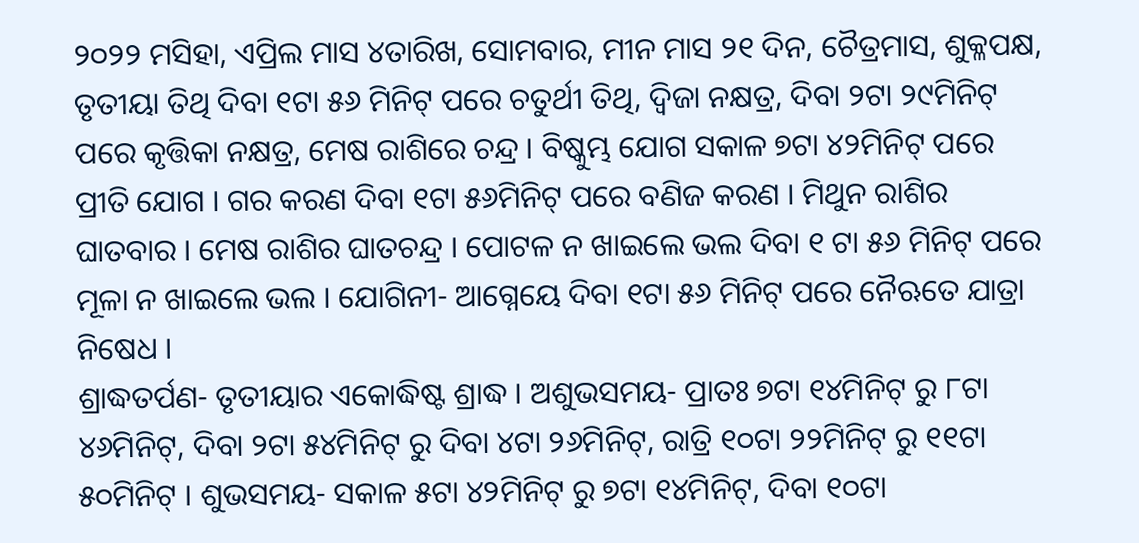୨୦୨୨ ମସିହା, ଏପ୍ରିଲ ମାସ ୪ତାରିଖ, ସୋମବାର, ମୀନ ମାସ ୨୧ ଦିନ, ଚୈତ୍ରମାସ, ଶୁକ୍ଳପକ୍ଷ, ତୃତୀୟା ତିଥି ଦିବା ୧ଟା ୫୬ ମିନିଟ୍ ପରେ ଚତୁର୍ଥୀ ତିଥି, ଦ୍ଵିଜା ନକ୍ଷତ୍ର, ଦିବା ୨ଟା ୨୯ମିନିଟ୍ ପରେ କୃତ୍ତିକା ନକ୍ଷତ୍ର, ମେଷ ରାଶିରେ ଚନ୍ଦ୍ର । ବିଷ୍କୁମ୍ଭ ଯୋଗ ସକାଳ ୭ଟା ୪୨ମିନିଟ୍ ପରେ ପ୍ରୀତି ଯୋଗ । ଗର କରଣ ଦିବା ୧ଟା ୫୬ମିନିଟ୍ ପରେ ବଣିଜ କରଣ । ମିଥୁନ ରାଶିର ଘାତବାର । ମେଷ ରାଶିର ଘାତଚନ୍ଦ୍ର । ପୋଟଳ ନ ଖାଇଲେ ଭଲ ଦିବା ୧ ଟା ୫୬ ମିନିଟ୍ ପରେ ମୂଳା ନ ଖାଇଲେ ଭଲ । ଯୋଗିନୀ- ଆଗ୍ନେୟେ ଦିବା ୧ଟା ୫୬ ମିନିଟ୍ ପରେ ନୈଋତେ ଯାତ୍ରା ନିଷେଧ ।
ଶ୍ରାଦ୍ଧତର୍ପଣ- ତୃତୀୟାର ଏକୋଦ୍ଧିଷ୍ଟ ଶ୍ରାଦ୍ଧ । ଅଶୁଭସମୟ- ପ୍ରାତଃ ୭ଟା ୧୪ମିନିଟ୍ ରୁ ୮ଟା ୪୬ମିନିଟ୍, ଦିବା ୨ଟା ୫୪ମିନିଟ୍ ରୁ ଦିବା ୪ଟା ୨୬ମିନିଟ୍, ରାତ୍ରି ୧୦ଟା ୨୨ମିନିଟ୍ ରୁ ୧୧ଟା ୫୦ମିନିଟ୍ । ଶୁଭସମୟ- ସକାଳ ୫ଟା ୪୨ମିନିଟ୍ ରୁ ୭ଟା ୧୪ମିନିଟ୍, ଦିବା ୧୦ଟା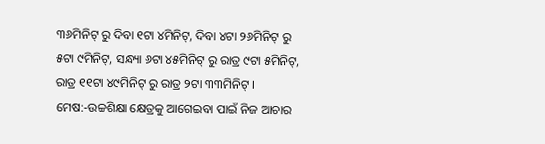୩୬ମିନିଟ୍ ରୁ ଦିବା ୧ଟା ୪ମିନିଟ୍, ଦିବା ୪ଟା ୨୬ମିନିଟ୍ ରୁ ୫ଟା ୯ମିନିଟ୍, ସନ୍ଧ୍ୟା ୬ଟା ୪୫ମିନିଟ୍ ରୁ ରାତ୍ର ୯ଟା ୫ମିନିଟ୍, ରାତ୍ର ୧୧ଟା ୪୯ମିନିଟ୍ ରୁ ରାତ୍ର ୨ଟା ୩୩ମିନିଟ୍ ।
ମେଷ:-ଉଚ୍ଚଶିକ୍ଷା କ୍ଷେତ୍ରକୁ ଆଗେଇବା ପାଇଁ ନିଜ ଆଚାର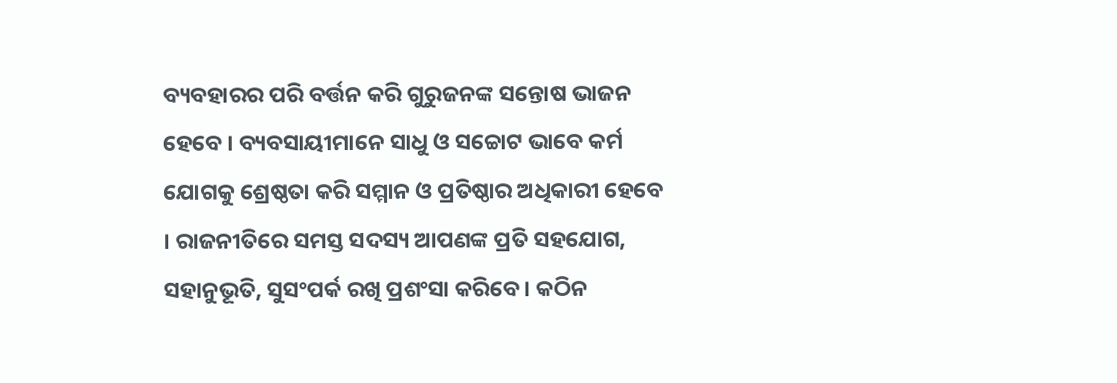ବ୍ୟବହାରର ପରି ବର୍ତ୍ତନ କରି ଗୁରୁଜନଙ୍କ ସନ୍ତୋଷ ଭାଜନ ହେବେ । ବ୍ୟବସାୟୀମାନେ ସାଧୁ ଓ ସଚ୍ଚୋଟ ଭାବେ କର୍ମ ଯୋଗକୁ ଶ୍ରେଷ୍ଠତା କରି ସମ୍ମାନ ଓ ପ୍ରତିଷ୍ଠାର ଅଧିକାରୀ ହେବେ । ରାଜନୀତିରେ ସମସ୍ତ ସଦସ୍ୟ ଆପଣଙ୍କ ପ୍ରତି ସହଯୋଗ, ସହାନୁଭୂତି, ସୁସଂପର୍କ ରଖି ପ୍ରଶଂସା କରିବେ । କଠିନ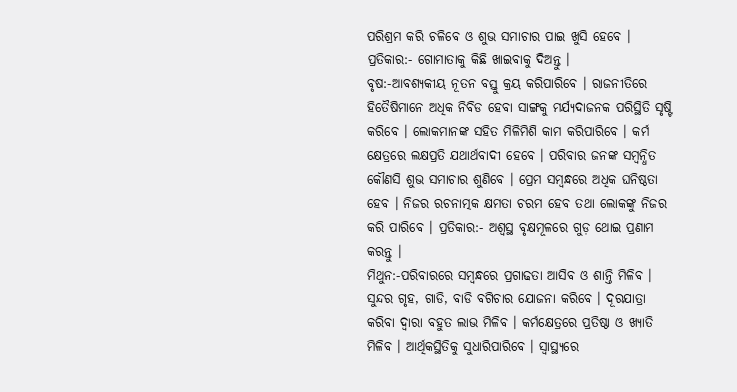ପରିଶ୍ରମ କରି ଚଳିବେ ଓ ଶୁଭ ସମାଚାର ପାଇ ଖୁସି ହେବେ । ପ୍ରତିକାର:- ଗୋମାତାକୁ କିଛି ଖାଇବାକୁ ଦିଅନ୍ତୁ ।
ବୃଷ:-ଆବଶ୍ୟକୀୟ ନୂତନ ବସ୍ତୁ କ୍ରୟ କରିପାରିବେ । ରାଜନୀତିରେ ହିତୈଷିମାନେ ଅଧିକ ନିବିଡ ହେବା ସାଙ୍ଗକୁ ମର୍ଯ୍ୟଦାଜନକ ପରିସ୍ଥିତି ସୃଷ୍ଟି କରିବେ । ଲୋକମାନଙ୍କ ସହିତ ମିଳିମିଶି କାମ କରିପାରିବେ । କର୍ମ କ୍ଷେତ୍ରରେ ଲକ୍ଷପ୍ରତି ଯଥାର୍ଥବାଦୀ ହେବେ । ପରିବାର ଜନଙ୍କ ସମ୍ବନ୍ଧିତ କୌଣସି ଶୁଭ ସମାଚାର ଶୁଣିବେ । ପ୍ରେମ ସମ୍ବନ୍ଧରେ ଅଧିକ ଘନିଷ୍ଠତା ହେବ । ନିଜର ରଚନାତ୍ମକ କ୍ଷମତା ଚରମ ହେବ ତଥା ଲୋକଙ୍କୁ ନିଜର କରି ପାରିବେ । ପ୍ରତିକାର:- ଅଶ୍ୱସ୍ଥ ବୃକ୍ଷମୂଳରେ ଗୁଡ଼ ଥୋଇ ପ୍ରଣାମ କରନ୍ତୁ ।
ମିଥୁନ:-ପରିବାରରେ ସମ୍ବନ୍ଧରେ ପ୍ରଗାଢତା ଆସିବ ଓ ଶାନ୍ତି ମିଳିବ । ସୁନ୍ଦର ଗୃହ, ଗାଡି, ବାଡି ବଗିଚାର ଯୋଜନା କରିବେ । ଦୂରଯାତ୍ରା କରିବା ଦ୍ଵାରା ବହୁତ ଲାଭ ମିଳିବ । କର୍ମକ୍ଷେତ୍ରରେ ପ୍ରତିଷ୍ଠା ଓ ଖ୍ୟାତି ମିଳିବ । ଆର୍ଥିକସ୍ଥିତିକୁ ସୁଧାରିପାରିବେ । ସ୍ଵାସ୍ଥ୍ୟରେ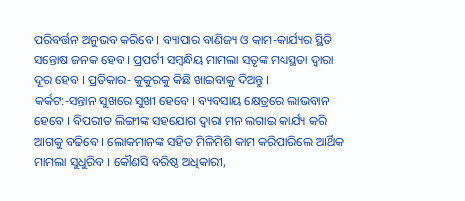ପରିବର୍ତ୍ତନ ଅନୁଭବ କରିବେ । ବ୍ୟାପାର ବାଣିଜ୍ୟ ଓ କାମ-କାର୍ଯ୍ୟର ସ୍ଥିତି ସନ୍ତୋଷ ଜନକ ହେବ । ପ୍ରପର୍ଟୀ ସମ୍ବନ୍ଧିୟ ମାମଲା ସତୃଙ୍କ ମଧ୍ୟସ୍ଥତା ଦ୍ଵାରା ଦୂର ହେବ । ପ୍ରତିକାର- କୁକୁରକୁ କିଛି ଖାଇବାକୁ ଦିଅନ୍ତୁ ।
କର୍କଟ:-ସନ୍ତାନ ସୁଖରେ ସୁଖୀ ହେବେ । ବ୍ୟବସାୟ କ୍ଷେତ୍ରରେ ଲାଭବାନ ହେବେ । ବିପରୀତ ଲିଙ୍ଗୀଙ୍କ ସହଯୋଗ ଦ୍ଵାରା ମନ ଲଗାଇ କାର୍ଯ୍ୟ କରି ଆଗକୁ ବଢିବେ । ଲୋକମାନଙ୍କ ସହିତ ମିଳିମିଶି କାମ କରିପାରିଲେ ଆର୍ଥିକ ମାମଲା ସୁଧୁରିବ । କୌଣସି ବରିଷ୍ଠ ଅଧିକାରୀ,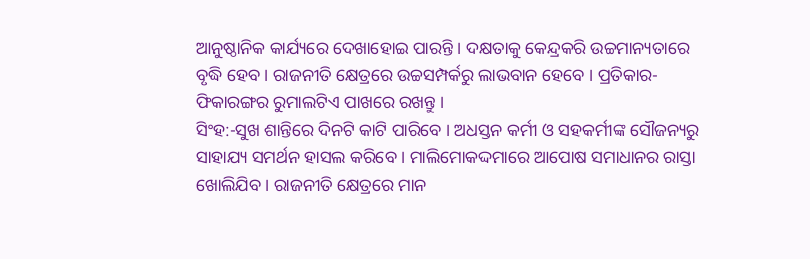ଆନୁଷ୍ଠାନିକ କାର୍ଯ୍ୟରେ ଦେଖାହୋଇ ପାରନ୍ତି । ଦକ୍ଷତାକୁ କେନ୍ଦ୍ରକରି ଉଚ୍ଚମାନ୍ୟତାରେ ବୃଦ୍ଧି ହେବ । ରାଜନୀତି କ୍ଷେତ୍ରରେ ଉଚ୍ଚସମ୍ପର୍କରୁ ଲାଭବାନ ହେବେ । ପ୍ରତିକାର-ଫିକାରଙ୍ଗର ରୁମାଲଟିଏ ପାଖରେ ରଖନ୍ତୁ ।
ସିଂହ:-ସୁଖ ଶାନ୍ତିରେ ଦିନଟି କାଟି ପାରିବେ । ଅଧସ୍ତନ କର୍ମୀ ଓ ସହକର୍ମୀଙ୍କ ସୌଜନ୍ୟରୁ ସାହାଯ୍ୟ ସମର୍ଥନ ହାସଲ କରିବେ । ମାଲିମୋକଦ୍ଦମାରେ ଆପୋଷ ସମାଧାନର ରାସ୍ତା ଖୋଲିଯିବ । ରାଜନୀତି କ୍ଷେତ୍ରରେ ମାନ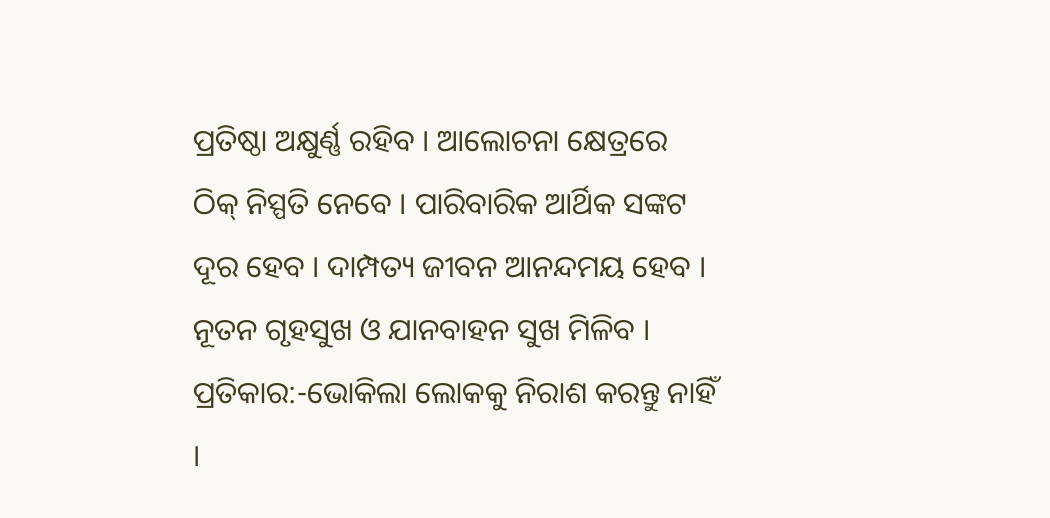ପ୍ରତିଷ୍ଠା ଅକ୍ଷୁର୍ଣ୍ଣ ରହିବ । ଆଲୋଚନା କ୍ଷେତ୍ରରେ ଠିକ୍ ନିସ୍ପତି ନେବେ । ପାରିବାରିକ ଆର୍ଥିକ ସଙ୍କଟ ଦୂର ହେବ । ଦାମ୍ପତ୍ୟ ଜୀବନ ଆନନ୍ଦମୟ ହେବ । ନୂତନ ଗୃହସୁଖ ଓ ଯାନବାହନ ସୁଖ ମିଳିବ । ପ୍ରତିକାର:-ଭୋକିଲା ଲୋକକୁ ନିରାଶ କରନ୍ତୁ ନାହିଁ ।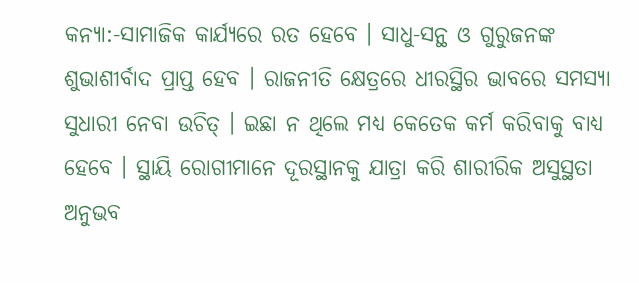କନ୍ୟା:-ସାମାଜିକ କାର୍ଯ୍ୟରେ ରତ ହେବେ । ସାଧୁ-ସନ୍ଥ ଓ ଗୁରୁଜନଙ୍କ ଶୁଭାଶୀର୍ବାଦ ପ୍ରାପ୍ତ ହେବ । ରାଜନୀତି କ୍ଷେତ୍ରରେ ଧୀରସ୍ଥିର ଭାବରେ ସମସ୍ୟା ସୁଧାରୀ ନେବା ଉଚିତ୍ । ଇଛା ନ ଥିଲେ ମଧ୍ୟ କେତେକ କର୍ମ କରିବାକୁ ବାଧ୍ୟ ହେବେ । ସ୍ଥାୟି ରୋଗୀମାନେ ଦୂରସ୍ଥାନକୁ ଯାତ୍ରା କରି ଶାରୀରିକ ଅସୁସ୍ଥତା ଅନୁଭବ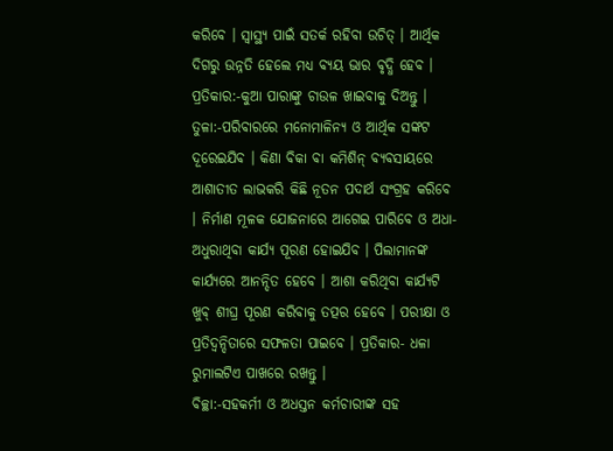କରିବେ । ସ୍ୱାସ୍ଥ୍ୟ ପାଇଁ ସତର୍କ ରହିବା ଉଚିତ୍ । ଆର୍ଥିକ ଦିଗରୁ ଉନ୍ନତି ହେଲେ ମଧ୍ୟ ବ୍ୟୟ ଭାର ବୃଦ୍ଧି ହେବ । ପ୍ରତିକାର:-କୁଆ ପାରାଙ୍କୁ ଚାଉଳ ଖାଇବାକୁ ଦିଅନ୍ତୁ ।
ତୁଳା:-ପରିବାରରେ ମନୋମାଳିନ୍ୟ ଓ ଆର୍ଥିକ ସଙ୍କଟ ଦୂରେଇଯିବ । କିଣା ବିକା ବା କମିଶିନ୍ ବ୍ୟବସାୟରେ ଆଶାତୀତ ଲାଭକରି କିଛି ନୂତନ ପଦାର୍ଥ ସଂଗ୍ରହ କରିବେ । ନିର୍ମାଣ ମୂଳକ ଯୋଜନାରେ ଆଗେଇ ପାରିବେ ଓ ଅଧା-ଅଧୁରାଥିବା କାର୍ଯ୍ୟ ପୂରଣ ହୋଇଯିବ । ପିଲାମାନଙ୍କ କାର୍ଯ୍ୟରେ ଆନନ୍ଦିତ ହେବେ । ଆଶା କରିଥିବା କାର୍ଯ୍ୟଟି ଖୁବ୍ ଶୀଘ୍ର ପୂରଣ କରିବାକୁ ତତ୍ପର ହେବେ । ପରୀକ୍ଷା ଓ ପ୍ରତିଦ୍ୱନ୍ଦିତାରେ ସଫଳତା ପାଇବେ । ପ୍ରତିକାର- ଧଳା ରୁମାଲଟିଏ ପାଖରେ ରଖନ୍ତୁ ।
ବିଚ୍ଛା:-ସହକର୍ମୀ ଓ ଅଧସ୍ତନ କର୍ମଚାରୀଙ୍କ ସହ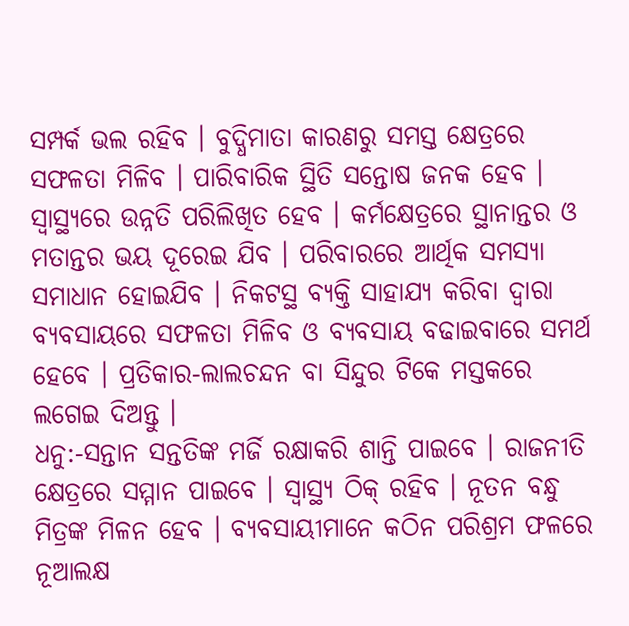ସମ୍ପର୍କ ଭଲ ରହିବ । ବୁଦ୍ଧିମାତା କାରଣରୁ ସମସ୍ତ କ୍ଷେତ୍ରରେ ସଫଳତା ମିଳିବ । ପାରିବାରିକ ସ୍ଥିତି ସନ୍ତୋଷ ଜନକ ହେବ । ସ୍ଵାସ୍ଥ୍ୟରେ ଉନ୍ନତି ପରିଲିଖିତ ହେବ । କର୍ମକ୍ଷେତ୍ରରେ ସ୍ଥାନାନ୍ତର ଓ ମତାନ୍ତର ଭୟ ଦୂରେଇ ଯିବ । ପରିବାରରେ ଆର୍ଥିକ ସମସ୍ୟା ସମାଧାନ ହୋଇଯିବ । ନିକଟସ୍ଥ ବ୍ୟକ୍ତି ସାହାଯ୍ୟ କରିବା ଦ୍ଵାରା ବ୍ୟବସାୟରେ ସଫଳତା ମିଳିବ ଓ ବ୍ୟବସାୟ ବଢାଇବାରେ ସମର୍ଥ ହେବେ । ପ୍ରତିକାର-ଲାଲଚନ୍ଦନ ବା ସିନ୍ଦୁର ଟିକେ ମସ୍ତକରେ ଲଗେଇ ଦିଅନ୍ତୁ ।
ଧନୁ:-ସନ୍ତାନ ସନ୍ତତିଙ୍କ ମର୍ଜି ରକ୍ଷାକରି ଶାନ୍ତି ପାଇବେ । ରାଜନୀତି କ୍ଷେତ୍ରରେ ସମ୍ମାନ ପାଇବେ । ସ୍ୱାସ୍ଥ୍ୟ ଠିକ୍ ରହିବ । ନୂତନ ବନ୍ଧୁ ମିତ୍ରଙ୍କ ମିଳନ ହେବ । ବ୍ୟବସାୟୀମାନେ କଠିନ ପରିଶ୍ରମ ଫଳରେ ନୂଆଲକ୍ଷ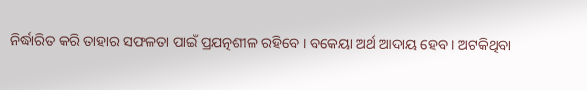ନିର୍ଦ୍ଧାରିତ କରି ତାହାର ସଫଳତା ପାଇଁ ପ୍ରଯତ୍ନଶୀଳ ରହିବେ । ବକେୟା ଅର୍ଥ ଆଦାୟ ହେବ । ଅଟକିଥିବା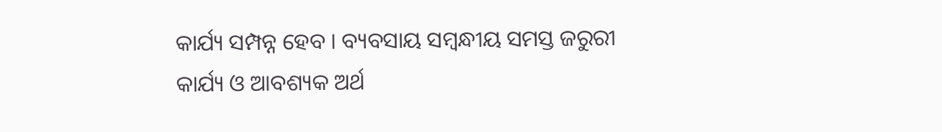କାର୍ଯ୍ୟ ସମ୍ପନ୍ନ ହେବ । ବ୍ୟବସାୟ ସମ୍ବନ୍ଧୀୟ ସମସ୍ତ ଜରୁରୀ କାର୍ଯ୍ୟ ଓ ଆବଶ୍ୟକ ଅର୍ଥ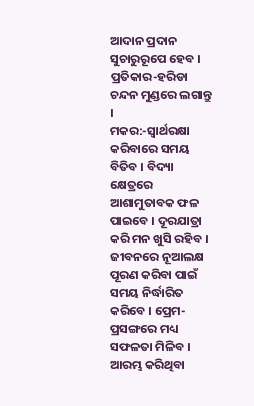ଆଦାନ ପ୍ରଦାନ ସୁଚାରୁରୂପେ ହେବ । ପ୍ରତିକାର-ହରିଡା ଚନ୍ଦନ ମୁଣ୍ଡରେ ଲଗାନ୍ତୁ ।
ମକର:-ସ୍ଵାର୍ଥରକ୍ଷା କରିବାରେ ସମୟ ବିତିବ । ବିଦ୍ୟା କ୍ଷେତ୍ରରେ ଆଶାମୁତାବକ ଫଳ ପାଇବେ । ଦୂରଯାତ୍ରା କରି ମନ ଖୁସି ରହିବ । ଜୀବନରେ ନୂଆଲକ୍ଷ ପୂରଣ କରିବା ପାଇଁ ସମୟ ନିର୍ଦ୍ଧାରିତ କରିବେ । ପ୍ରେମ-ପ୍ରସଙ୍ଗରେ ମଧ୍ୟ ସଫଳତା ମିଳିବ । ଆରମ୍ଭ କରିଥିବା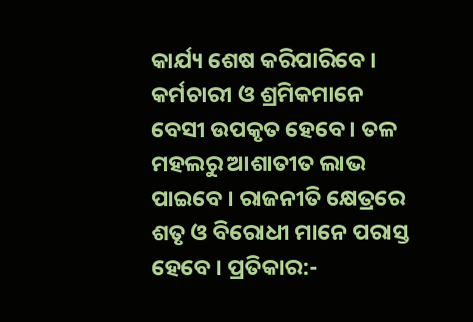କାର୍ଯ୍ୟ ଶେଷ କରିପାରିବେ । କର୍ମଚାରୀ ଓ ଶ୍ରମିକମାନେ ବେସୀ ଉପକୃତ ହେବେ । ତଳ ମହଲରୁ ଆଶାତୀତ ଲାଭ ପାଇବେ । ରାଜନୀତି କ୍ଷେତ୍ରରେ ଶତୃ ଓ ବିରୋଧୀ ମାନେ ପରାସ୍ତ ହେବେ । ପ୍ରତିକାର:-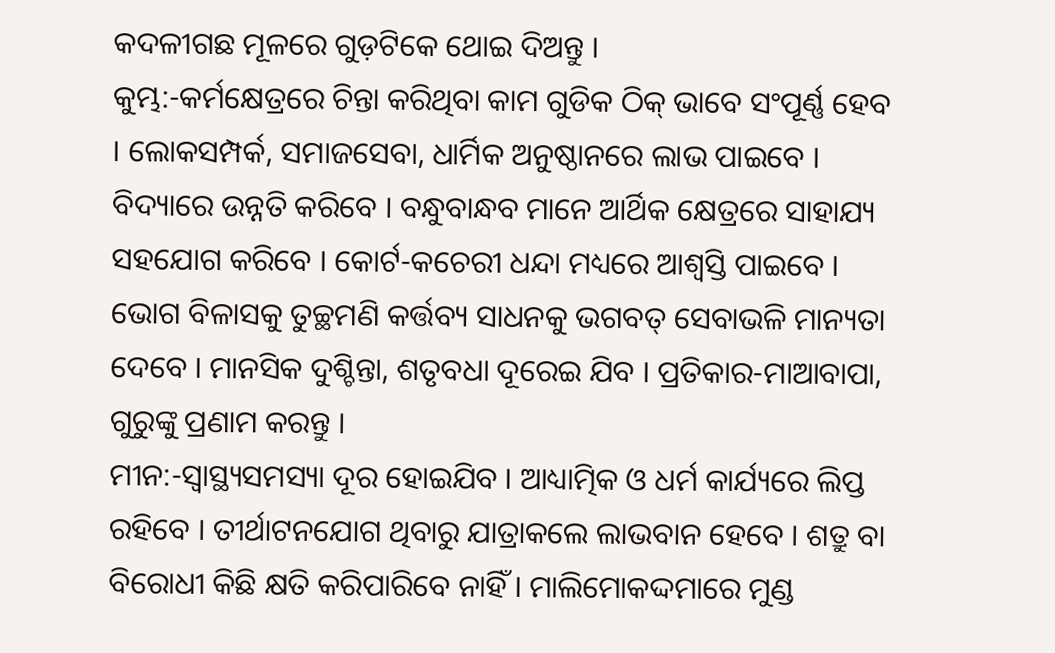କଦଳୀଗଛ ମୂଳରେ ଗୁଡ଼ଟିକେ ଥୋଇ ଦିଅନ୍ତୁ ।
କୁମ୍ଭ:-କର୍ମକ୍ଷେତ୍ରରେ ଚିନ୍ତା କରିଥିବା କାମ ଗୁଡିକ ଠିକ୍ ଭାବେ ସଂପୂର୍ଣ୍ଣ ହେବ । ଲୋକସମ୍ପର୍କ, ସମାଜସେବା, ଧାର୍ମିକ ଅନୁଷ୍ଠାନରେ ଲାଭ ପାଇବେ । ବିଦ୍ୟାରେ ଉନ୍ନତି କରିବେ । ବନ୍ଧୁବାନ୍ଧବ ମାନେ ଆର୍ଥିକ କ୍ଷେତ୍ରରେ ସାହାଯ୍ୟ ସହଯୋଗ କରିବେ । କୋର୍ଟ-କଚେରୀ ଧନ୍ଦା ମଧ୍ୟରେ ଆଶ୍ଵସ୍ତି ପାଇବେ । ଭୋଗ ବିଳାସକୁ ତୁଚ୍ଛମଣି କର୍ତ୍ତବ୍ୟ ସାଧନକୁ ଭଗବତ୍ ସେବାଭଳି ମାନ୍ୟତା ଦେବେ । ମାନସିକ ଦୁଶ୍ଚିନ୍ତା, ଶତୃବଧା ଦୂରେଇ ଯିବ । ପ୍ରତିକାର-ମାଆବାପା, ଗୁରୁଙ୍କୁ ପ୍ରଣାମ କରନ୍ତୁ ।
ମୀନ:-ସ୍ୱାସ୍ଥ୍ୟସମସ୍ୟା ଦୂର ହୋଇଯିବ । ଆଧ୍ୟାତ୍ମିକ ଓ ଧର୍ମ କାର୍ଯ୍ୟରେ ଲିପ୍ତ ରହିବେ । ତୀର୍ଥାଟନଯୋଗ ଥିବାରୁ ଯାତ୍ରାକଲେ ଲାଭବାନ ହେବେ । ଶତ୍ରୁ ବା ବିରୋଧୀ କିଛି କ୍ଷତି କରିପାରିବେ ନାହିଁ । ମାଲିମୋକଦ୍ଦମାରେ ମୁଣ୍ଡ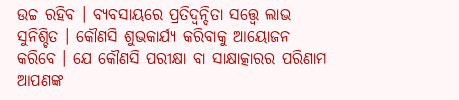ଉଚ୍ଚ ରହିବ । ବ୍ୟବସାୟରେ ପ୍ରତିଦ୍ୱନ୍ଦିତା ସତ୍ତ୍ୱେ ଲାଭ ସୁନିଶ୍ଚିତ । କୌଣସି ଶୁଭକାର୍ଯ୍ୟ କରିବାକୁ ଆୟୋଜନ କରିବେ । ଯେ କୌଣସି ପରୀକ୍ଷା ବା ସାକ୍ଷାତ୍କାରର ପରିଣାମ ଆପଣଙ୍କ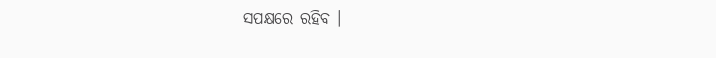ସପକ୍ଷରେ ରହିବ ।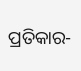ପ୍ରତିକାର-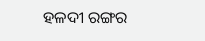ହଳଦୀ ରଙ୍ଗର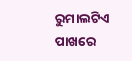ରୁମାଲଟିଏ ପାଖରେ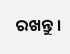ରଖନ୍ତୁ ।